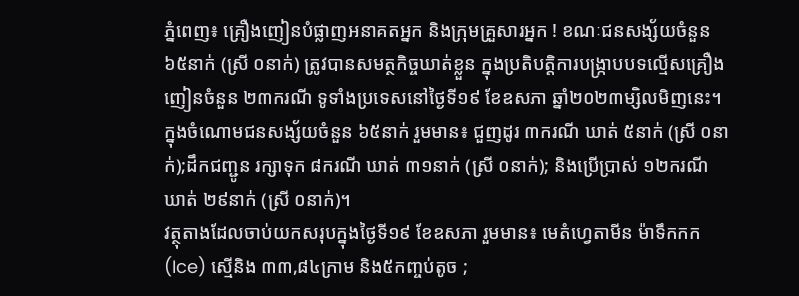ភ្នំពេញ៖ គ្រឿងញៀនបំផ្លាញអនាគតអ្នក និងក្រុមគ្រួសារអ្នក ! ខណៈជនសង្ស័យចំនួន ៦៥នាក់ (ស្រី ០នាក់) ត្រូវបានសមត្ថកិច្ចឃាត់ខ្លួន ក្នុងប្រតិបត្តិការបង្ក្រាបបទល្មើសគ្រឿងញៀនចំនួន ២៣ករណី ទូទាំងប្រទេសនៅថ្ងៃទី១៩ ខែឧសភា ឆ្នាំ២០២៣ម្សិលមិញនេះ។
ក្នុងចំណោមជនសង្ស័យចំនួន ៦៥នាក់ រួមមាន៖ ជួញដូរ ៣ករណី ឃាត់ ៥នាក់ (ស្រី ០នាក់);ដឹកជញ្ជូន រក្សាទុក ៨ករណី ឃាត់ ៣១នាក់ (ស្រី ០នាក់); និងប្រើប្រាស់ ១២ករណី ឃាត់ ២៩នាក់ (ស្រី ០នាក់)។
វត្ថុតាងដែលចាប់យកសរុបក្នុងថ្ងៃទី១៩ ខែឧសភា រួមមាន៖ មេតំហ្វេតាមីន ម៉ាទឹកកក(Ice) ស្មេីនិង ៣៣,៨៤ក្រាម និង៥កញ្ចប់តូច ;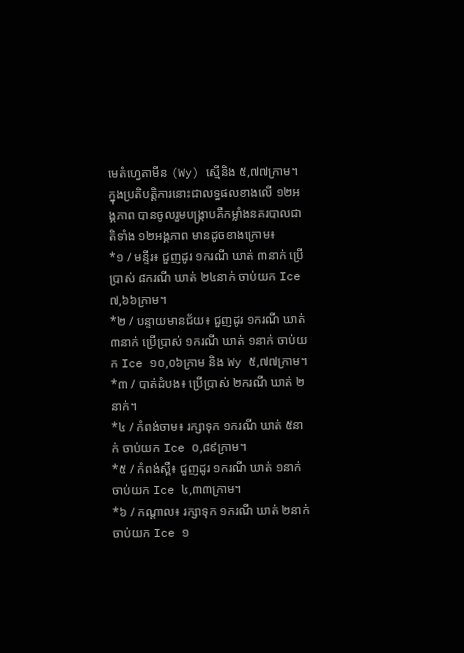មេតំហ្វេតាមីន (Wy) ស្មេីនិង ៥,៧៧ក្រាម។
ក្នុងប្រតិបត្តិការនោះជាលទ្ធផលខាងលើ ១២អង្គភាព បានចូលរួមបង្ក្រាបគឺកម្លាំងនគរបាលជាតិទាំង ១២អង្គភាព មានដូចខាងក្រោម៖
*១ / មន្ទីរ៖ ជួញដូរ ១ករណី ឃាត់ ៣នាក់ ប្រើប្រាស់ ៨ករណី ឃាត់ ២៤នាក់ ចាប់យក Ice ៧,៦៦ក្រាម។
*២ / បន្ទាយមានជ័យ៖ ជួញដូរ ១ករណី ឃាត់ ៣នាក់ ប្រើប្រាស់ ១ករណី ឃាត់ ១នាក់ ចាប់យក Ice ១០,០៦ក្រាម និង Wy ៥,៧៧ក្រាម។
*៣ / បាត់ដំបង៖ ប្រើប្រាស់ ២ករណី ឃាត់ ២នាក់។
*៤ / កំពង់ចាម៖ រក្សាទុក ១ករណី ឃាត់ ៥នាក់ ចាប់យក Ice ០,៨៩ក្រាម។
*៥ / កំពង់ស្ពឺ៖ ជួញដូរ ១ករណី ឃាត់ ១នាក់ ចាប់យក Ice ៤,៣៣ក្រាម។
*៦ / កណ្តាល៖ រក្សាទុក ១ករណី ឃាត់ ២នាក់ ចាប់យក Ice ១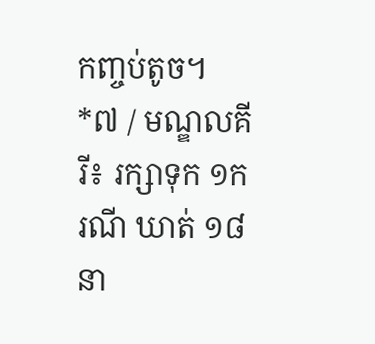កញ្ចប់តូច។
*៧ / មណ្ឌលគីរី៖ រក្សាទុក ១ករណី ឃាត់ ១៨នា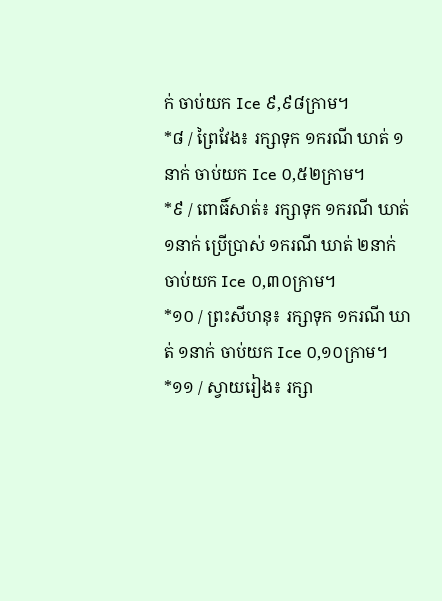ក់ ចាប់យក Ice ៩,៩៨ក្រាម។
*៨ / ព្រៃវែង៖ រក្សាទុក ១ករណី ឃាត់ ១នាក់ ចាប់យក Ice ០,៥២ក្រាម។
*៩ / ពោធិ៍សាត់៖ រក្សាទុក ១ករណី ឃាត់ ១នាក់ ប្រើប្រាស់ ១ករណី ឃាត់ ២នាក់ ចាប់យក Ice ០,៣០ក្រាម។
*១០ / ព្រះសីហនុ៖ រក្សាទុក ១ករណី ឃាត់ ១នាក់ ចាប់យក Ice ០,១០ក្រាម។
*១១ / ស្វាយរៀង៖ រក្សា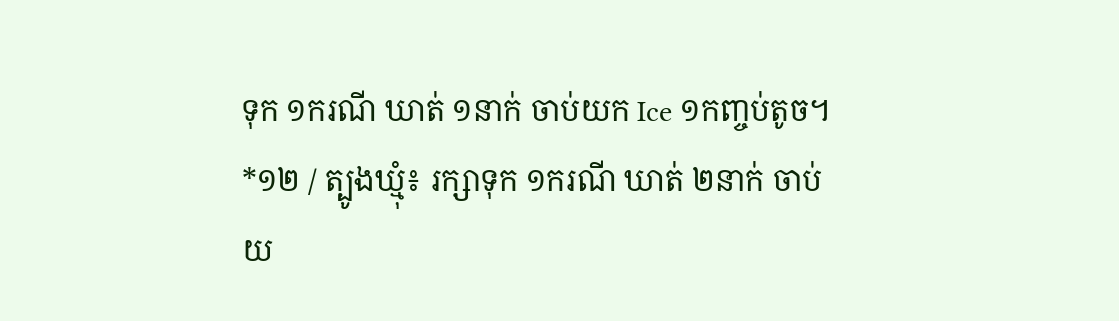ទុក ១ករណី ឃាត់ ១នាក់ ចាប់យក Ice ១កញ្ចប់តូច។
*១២ / ត្បូងឃ្មុំ៖ រក្សាទុក ១ករណី ឃាត់ ២នាក់ ចាប់យ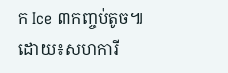ក Ice ៣កញ្ចប់តូច៕
ដោយ៖សហការី